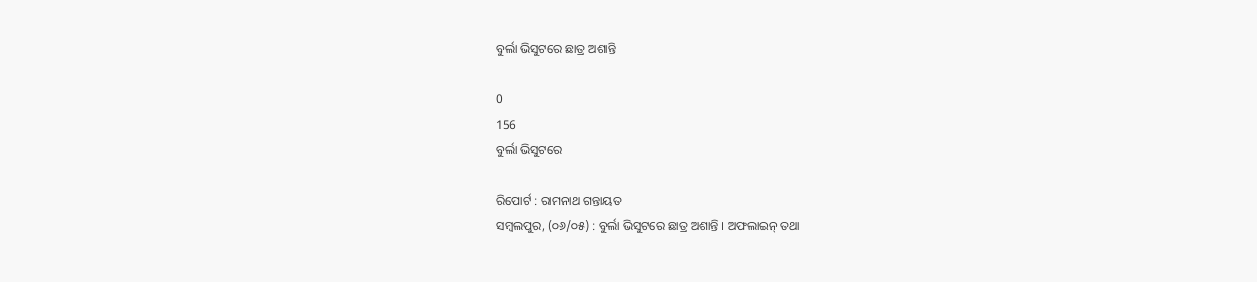ବୁର୍ଲା ଭିସୁଟରେ ଛାତ୍ର ଅଶାନ୍ତି

0
156
ବୁର୍ଲା ଭିସୁଟରେ

ରିପୋର୍ଟ : ରାମନାଥ ଗନ୍ତାୟତ
ସମ୍ବଲପୁର, (୦୬/୦୫) : ବୁର୍ଲା ଭିସୁଟରେ ଛାତ୍ର ଅଶାନ୍ତି । ଅଫଲାଇନ୍ ତଥା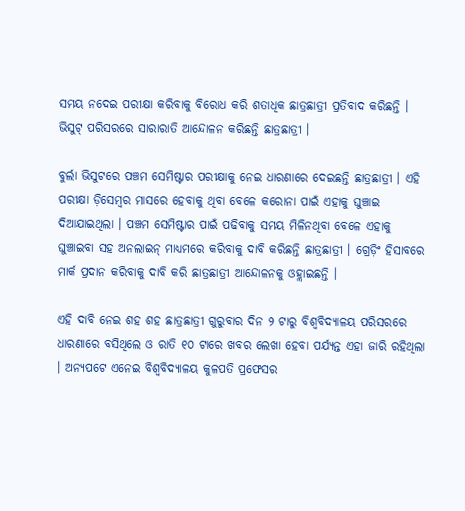ସମୟ ନଦେଇ ପରୀକ୍ଷା କରିବାକୁ ବିରୋଧ କରି ଶତାଧିକ ଛାତ୍ରଛାତ୍ରୀ ପ୍ରତିବାଦ କରିଛନ୍ତି । ଭିସୁଟ୍ ପରିସରରେ ସାରାରାତି ଆନ୍ଦୋଳନ କରିଛନ୍ତି ଛାତ୍ରଛାତ୍ରୀ ।

ବୁର୍ଲା ଭିସୁଟରେ ପଞ୍ଚମ ସେମିଷ୍ଟାର ପରୀକ୍ଷାକୁ ନେଇ ଧାରଣାରେ ଦେଇଛନ୍ତି ଛାତ୍ରଛାତ୍ରୀ । ଏହି ପରୀକ୍ଷା ଡ଼ିସେମ୍ବର ମାସରେ ହେବାକୁ ଥିବା ବେଳେ କରୋନା ପାଇଁ ଏହାକୁ ଘୁଞ୍ଚାଇ ଦିଆଯାଇଥିଲା । ପଞ୍ଚମ ସେମିଷ୍ଟାର ପାଇଁ ପଢିବାକୁ ସମୟ ମିଳିନଥିବା ବେଳେ ଏହାକୁ ଘୁଞ୍ଚାଇବା ସହ ଅନଲାଇନ୍ ମାଧ୍ୟମରେ କରିବାକୁ ଦାବି କରିଛନ୍ତି ଛାତ୍ରଛାତ୍ରୀ । ଗ୍ରେଡ଼ିଂ ହିସାବରେ ମାର୍କ ପ୍ରଦାନ କରିବାକୁ ଦାବି କରି ଛାତ୍ରଛାତ୍ରୀ ଆନ୍ଦୋଳନକୁ ଓହ୍ଲାଇଛନ୍ତି ।

ଏହି ଦାବି ନେଇ ଶହ ଶହ ଛାତ୍ରଛାତ୍ରୀ ଗୁରୁବାର ଦିନ ୨ ଟାରୁ ବିଶ୍ୱବିଦ୍ୟାଳୟ ପରିସରରେ ଧାରଣାରେ ବସିଥିଲେ ଓ ରାତି ୧୦ ଟାରେ ଖବର ଲେଖା ହେବା ପର୍ଯ୍ୟନ୍ତ ଏହା ଜାରି ରହିଥିଲା । ଅନ୍ୟପଟେ ଏନେଇ ବିଶ୍ୱବିଦ୍ୟାଳୟ କୁଳପତି ପ୍ରଫେସର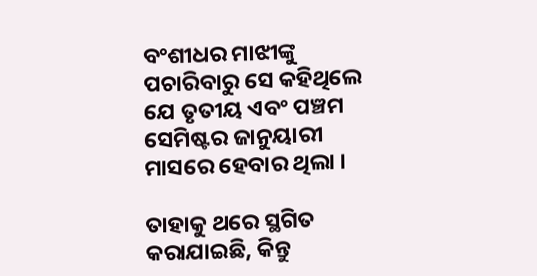ବଂଶୀଧର ମାଝୀଙ୍କୁ ପଚାରିବାରୁ ସେ କହିଥିଲେ ଯେ ତୃତୀୟ ଏବଂ ପଞ୍ଚମ ସେମିଷ୍ଟର ଜାନୁୟାରୀ ମାସରେ ହେବାର ଥିଲା ।

ତାହାକୁ ଥରେ ସ୍ଥଗିତ କରାଯାଇଛି, କିନ୍ତୁ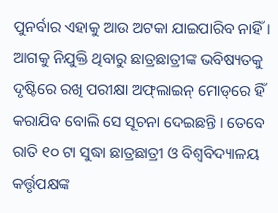ପୁନର୍ବାର ଏହାକୁ ଆଉ ଅଟକା ଯାଇପାରିବ ନାହିଁ । ଆଗକୁ ନିଯୁକ୍ତି ଥିବାରୁ ଛାତ୍ରଛାତ୍ରୀଙ୍କ ଭବିଷ୍ୟତକୁ ଦୃଷ୍ଟିରେ ରଖି ପରୀକ୍ଷା ଅଫ୍‌ଲାଇନ୍ ମୋଡ୍‌ରେ ହିଁ କରାଯିବ ବୋଲି ସେ ସୂଚନା ଦେଇଛନ୍ତି । ତେବେ ରାତି ୧୦ ଟା ସୁଦ୍ଧା ଛାତ୍ରଛାତ୍ରୀ ଓ ବିଶ୍ୱବିଦ୍ୟାଳୟ କର୍ତ୍ତୃପକ୍ଷଙ୍କ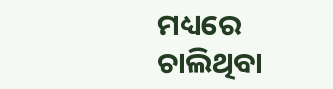ମଧ୍ୟରେ ଚାଲିଥିବା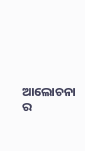ଆଲୋଚନା ର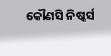କୌଣସି ନିଷ୍କର୍ସ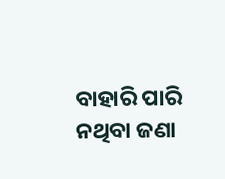ବାହାରି ପାରି ନଥିବା ଜଣା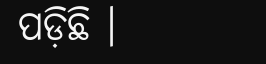ପଡ଼ିଛି ।